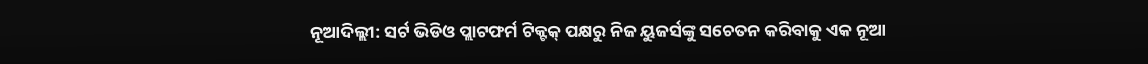ନୂଆଦିଲ୍ଲୀ: ସର୍ଟ ଭିଡିଓ ପ୍ଲାଟଫର୍ମ ଟିକ୍ଟକ୍ ପକ୍ଷରୁ ନିଜ ୟୁଜର୍ସଙ୍କୁ ସଚେତନ କରିବାକୁ ଏକ ନୂଆ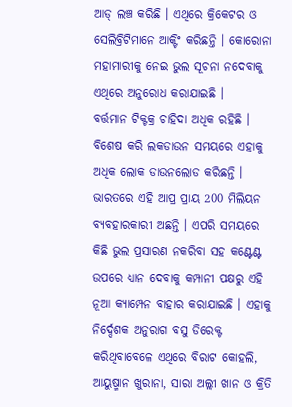ଆଡ୍ ଲଞ୍ଚ କରିଛି । ଏଥିରେ କ୍ରିକେଟର ଓ ସେଲିବ୍ରିଟିମାନେ ଆକ୍ଟିଂ କରିଛନ୍ତି । କୋରୋନା ମହାମାରୀକୁ ନେଇ ଭୁଲ ସୂଚନା ନଦେବାକୁ ଏଥିରେ ଅନୁରୋଧ କରାଯାଇଛି ।
ବର୍ତ୍ତମାନ ଟିକ୍ଟକ୍ର ଚାହିଦା ଅଧିକ ରହିଛି । ବିଶେଷ କରି ଲକଡାଉନ ସମୟରେ ଏହାକୁ ଅଧିକ ଲୋକ ଡାଉନଲୋଡ କରିଛନ୍ତି । ଭାରତରେ ଏହି ଆପ୍ର ପ୍ରାୟ 200 ମିଲିୟନ ବ୍ୟବହାରକାରୀ ଅଛନ୍ତି । ଏପରି ସମୟରେ କିଛି ଭୁଲ ପ୍ରସାରଣ ନକରିବା ସହ କଣ୍ଟେଣ୍ଟ ଉପରେ ଧ୍ୟାନ ଦେବାକୁ କମ୍ପାନୀ ପକ୍ଷରୁ ଏହି ନୂଆ କ୍ୟାମ୍ପେନ ବାହାର କରାଯାଇଛି । ଏହାକୁ ନିର୍ଦ୍ଦେଶକ ଅନୁରାଗ ବସୁ ଡିରେକ୍ଟ କରିଥିବାବେଳେ ଏଥିରେ ବିରାଟ କୋହଲି, ଆୟୁଷ୍ମାନ ଖୁରାନା, ସାରା ଅଲ୍ଲୀ ଖାନ ଓ କ୍ରିତି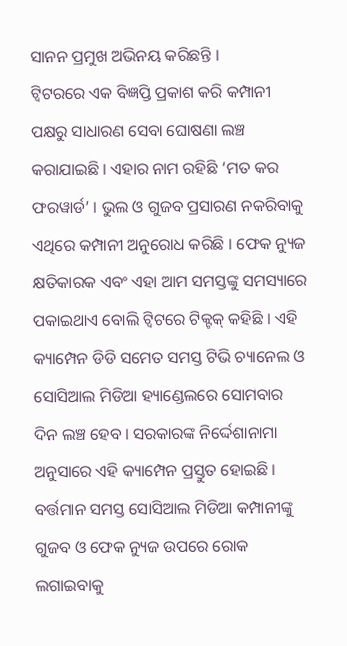ସାନନ ପ୍ରମୁଖ ଅଭିନୟ କରିଛନ୍ତି ।
ଟ୍ବିଟରରେ ଏକ ବିଜ୍ଞପ୍ତି ପ୍ରକାଶ କରି କମ୍ପାନୀ ପକ୍ଷରୁ ସାଧାରଣ ସେବା ଘୋଷଣା ଲଞ୍ଚ କରାଯାଇଛି । ଏହାର ନାମ ରହିଛି ‘ମତ କର ଫରୱାର୍ଡ’ । ଭୁଲ ଓ ଗୁଜବ ପ୍ରସାରଣ ନକରିବାକୁ ଏଥିରେ କମ୍ପାନୀ ଅନୁରୋଧ କରିଛି । ଫେକ ନ୍ୟୁଜ କ୍ଷତିକାରକ ଏବଂ ଏହା ଆମ ସମସ୍ତଙ୍କୁ ସମସ୍ୟାରେ ପକାଇଥାଏ ବୋଲି ଟ୍ବିଟରେ ଟିକ୍ଟକ୍ କହିଛି । ଏହି କ୍ୟାମ୍ପେନ ଡିଡି ସମେତ ସମସ୍ତ ଟିଭି ଚ୍ୟାନେଲ ଓ ସୋସିଆଲ ମିଡିଆ ହ୍ୟାଣ୍ଡେଲରେ ସୋମବାର ଦିନ ଲଞ୍ଚ ହେବ । ସରକାରଙ୍କ ନିର୍ଦ୍ଦେଶାନାମା ଅନୁସାରେ ଏହି କ୍ୟାମ୍ପେନ ପ୍ରସ୍ତୁତ ହୋଇଛି । ବର୍ତ୍ତମାନ ସମସ୍ତ ସୋସିଆଲ ମିଡିଆ କମ୍ପାନୀଙ୍କୁ ଗୁଜବ ଓ ଫେକ ନ୍ୟୁଜ ଉପରେ ରୋକ ଲଗାଇବାକୁ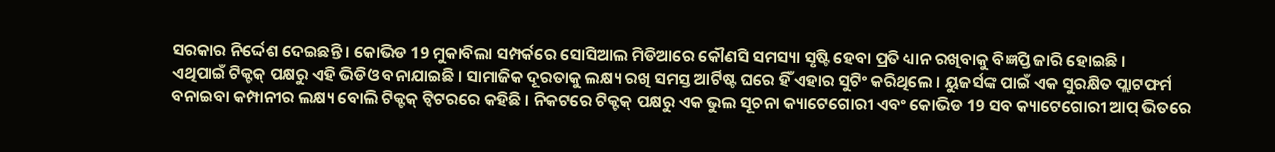ସରକାର ନିର୍ଦ୍ଦେଶ ଦେଇଛନ୍ତି । କୋଭିଡ 19 ମୁକାବିଲା ସମ୍ପର୍କରେ ସୋସିଆଲ ମିଡିଆରେ କୌଣସି ସମସ୍ୟା ସୃଷ୍ଟି ହେବା ପ୍ରତି ଧ୍ୟାନ ରଖିବାକୁ ବିଜ୍ଞପ୍ତି ଜାରି ହୋଇଛି ।
ଏଥିପାଇଁ ଟିକ୍ଟକ୍ ପକ୍ଷରୁ ଏହି ଭିଡିଓ ବନାଯାଇଛି । ସାମାଜିକ ଦୂରତାକୁ ଲକ୍ଷ୍ୟ ରଖି ସମସ୍ତ ଆର୍ଟିଷ୍ଟ ଘରେ ହିଁ ଏହାର ସୁଟିଂ କରିଥିଲେ । ୟୁଜର୍ସଙ୍କ ପାଇଁ ଏକ ସୁରକ୍ଷିତ ପ୍ଲାଟଫର୍ମ ବନାଇବା କମ୍ପାନୀର ଲକ୍ଷ୍ୟ ବୋଲି ଟିକ୍ଟକ୍ ଟ୍ବିଟରରେ କହିଛି । ନିକଟରେ ଟିକ୍ଟକ୍ ପକ୍ଷରୁ ଏକ ଭୁଲ ସୂଚନା କ୍ୟାଟେଗୋରୀ ଏବଂ କୋଭିଡ 19 ସବ କ୍ୟାଟେଗୋରୀ ଆପ୍ ଭିତରେ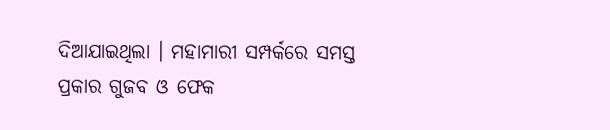ଦିଆଯାଇଥିଲା । ମହାମାରୀ ସମ୍ପର୍କରେ ସମସ୍ତ ପ୍ରକାର ଗୁଜବ ଓ ଫେକ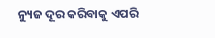ନ୍ୟୁଜ ଦୂର କରିବାକୁ ଏପରି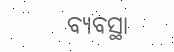ବ୍ୟବସ୍ଥା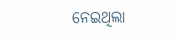ନେଇଥିଲା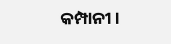କମ୍ପାନୀ ।